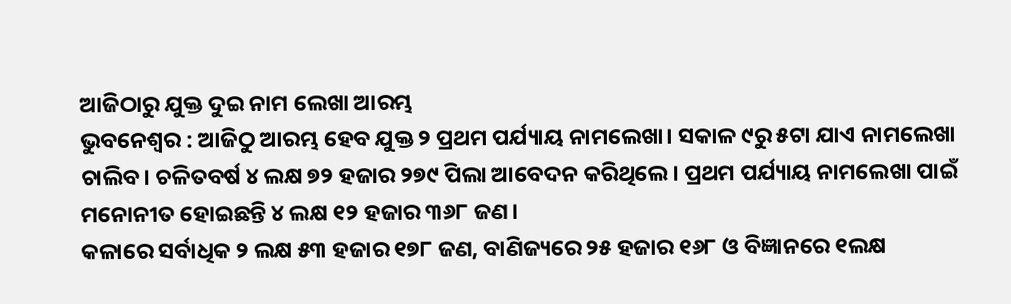ଆଜିଠାରୁ ଯୁକ୍ତ ଦୁଇ ନାମ ଲେଖା ଆରମ୍ଭ
ଭୁବନେଶ୍ୱର : ଆଜିଠୁ ଆରମ୍ଭ ହେବ ଯୁକ୍ତ ୨ ପ୍ରଥମ ପର୍ଯ୍ୟାୟ ନାମଲେଖା। ସକାଳ ୯ରୁ ୫ଟା ଯାଏ ନାମଲେଖା ଚାଲିବ। ଚଳିତବର୍ଷ ୪ ଲକ୍ଷ ୭୨ ହଜାର ୨୭୯ ପିଲା ଆବେଦନ କରିଥିଲେ। ପ୍ରଥମ ପର୍ଯ୍ୟାୟ ନାମଲେଖା ପାଇଁ ମନୋନୀତ ହୋଇଛନ୍ତି ୪ ଲକ୍ଷ ୧୨ ହଜାର ୩୬୮ ଜଣ।
କଳାରେ ସର୍ବାଧିକ ୨ ଲକ୍ଷ ୫୩ ହଜାର ୧୭୮ ଜଣ, ବାଣିଜ୍ୟରେ ୨୫ ହଜାର ୧୬୮ ଓ ବିଜ୍ଞାନରେ ୧ଲକ୍ଷ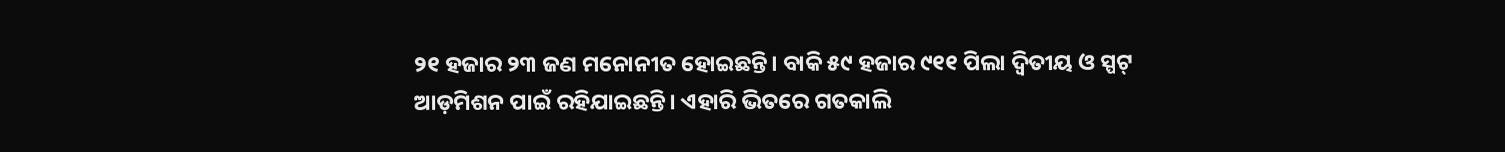୨୧ ହଜାର ୨୩ ଜଣ ମନୋନୀତ ହୋଇଛନ୍ତି। ବାକି ୫୯ ହଜାର ୯୧୧ ପିଲା ଦ୍ୱିତୀୟ ଓ ସ୍ପଟ୍ ଆଡ଼ମିଶନ ପାଇଁ ରହିଯାଇଛନ୍ତି। ଏହାରି ଭିତରେ ଗତକାଲି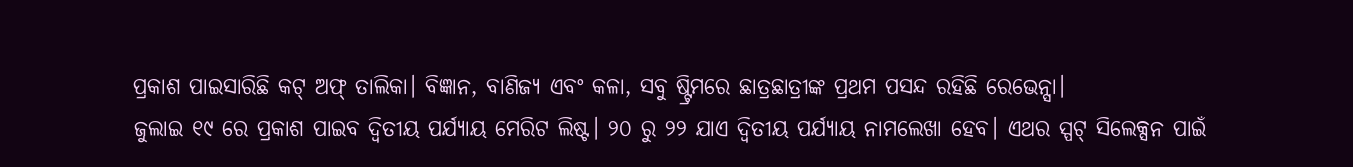ପ୍ରକାଶ ପାଇସାରିଛି କଟ୍ ଅଫ୍ ତାଲିକା। ବିଜ୍ଞାନ, ବାଣିଜ୍ୟ ଏବଂ କଳା, ସବୁ ଷ୍ଟ୍ରିମରେ ଛାତ୍ରଛାତ୍ରୀଙ୍କ ପ୍ରଥମ ପସନ୍ଦ ରହିଛି ରେଭେନ୍ସା।
ଜୁଲାଇ ୧୯ ରେ ପ୍ରକାଶ ପାଇବ ଦ୍ୱିତୀୟ ପର୍ଯ୍ୟାୟ ମେରିଟ ଲିଷ୍ଟ। ୨୦ ରୁ ୨୨ ଯାଏ ଦ୍ୱିତୀୟ ପର୍ଯ୍ୟାୟ ନାମଲେଖା ହେବ। ଏଥର ସ୍ପଟ୍ ସିଲେକ୍ସନ ପାଇଁ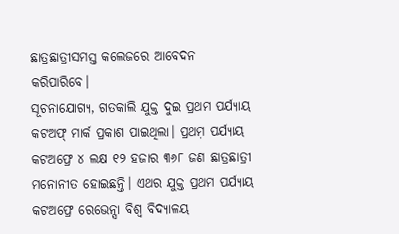ଛାତ୍ରଛାତ୍ରୀସମସ୍ତ କଲେଜରେ ଆବେଦନ କରିପାରିବେ।
ସୂଚନାଯୋଗ୍ୟ, ଗତକାଲି ଯୁକ୍ତ ଦୁଇ ପ୍ରଥମ ପର୍ଯ୍ୟାୟ କଟଅଫ୍ ମାର୍କ ପ୍ରକାଶ ପାଇଥିଲା। ପ୍ରଥମ଼ ପର୍ଯ୍ୟାୟ କଟଅଫ୍ରେ ୪ ଲକ୍ଷ ୧୨ ହଜାର ୩୬୮ ଜଣ ଛାତ୍ରଛାତ୍ରୀ ମନୋନୀତ ହୋଇଛନ୍ତି। ଏଥର ଯୁକ୍ତ ପ୍ରଥମ ପର୍ଯ୍ୟାୟ କଟଅଫ୍ରେ ରେଭେନ୍ସା ବିଶ୍ୱ ବିଦ୍ୟାଳୟ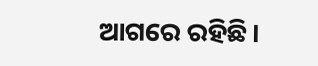ଆଗରେ ରହିଛି।